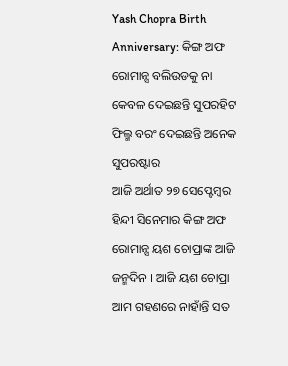Yash Chopra Birth Anniversary: କିଙ୍ଗ ଅଫ ରୋମାନ୍ସ ବଲିଉଡକୁ ନା କେବଳ ଦେଇଛନ୍ତି ସୁପରହିଟ ଫିଲ୍ମ ବରଂ ଦେଇଛନ୍ତି ଅନେକ ସୁପରଷ୍ଟାର
ଆଜି ଅର୍ଥାତ ୨୭ ସେପ୍ଟେମ୍ବର ହିନ୍ଦୀ ସିନେମାର କିଙ୍ଗ ଅଫ ରୋମାନ୍ସ ୟଶ ଚୋପ୍ରାଙ୍କ ଆଜି ଜନ୍ମଦିନ । ଆଜି ୟଶ ଚୋପ୍ରା ଆମ ଗହଣରେ ନାହାଁନ୍ତି ସତ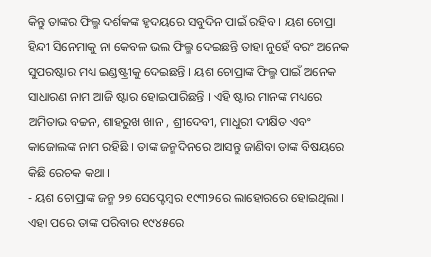କିନ୍ତୁ ତାଙ୍କର ଫିଲ୍ମ ଦର୍ଶକଙ୍କ ହୃଦୟରେ ସବୁଦିନ ପାଇଁ ରହିବ । ୟଶ ଚୋପ୍ରା ହିନ୍ଦୀ ସିନେମାକୁ ନା କେବଳ ଭଲ ଫିଲ୍ମ ଦେଇଛନ୍ତି ତାହା ନୁହେଁ ବରଂ ଅନେକ ସୁପରଷ୍ଟାର ମଧ୍ୟ ଇଣ୍ଡଷ୍ଟ୍ରୀକୁ ଦେଇଛନ୍ତି । ୟଶ ଚୋପ୍ରାଙ୍କ ଫିଲ୍ମ ପାଇଁ ଅନେକ ସାଧାରଣ ନାମ ଆଜି ଷ୍ଟାର ହୋଇପାରିଛନ୍ତି । ଏହି ଷ୍ଟାର ମାନଙ୍କ ମଧ୍ୟରେ ଅମିତାଭ ବଚ୍ଚନ, ଶାହରୁଖ ଖାନ , ଶ୍ରୀଦେବୀ, ମାଧୁରୀ ଦୀକ୍ଷିତ ଏବଂ କାଜୋଲଙ୍କ ନାମ ରହିଛି । ତାଙ୍କ ଜନ୍ମଦିନରେ ଆସନ୍ତୁ ଜାଣିବା ତାଙ୍କ ବିଷୟରେ କିଛି ରେଚକ କଥା ।
- ୟଶ ଚୋପ୍ରାଙ୍କ ଜନ୍ମ ୨୭ ସେପ୍ଟେମ୍ବର ୧୯୩୨ରେ ଲାହୋରରେ ହୋଇଥିଲା । ଏହା ପରେ ତାଙ୍କ ପରିବାର ୧୯୪୫ରେ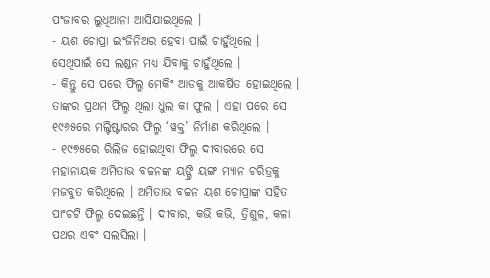ପଂଜାବର ଲୁଧିଆନା ଆସିଯାଇଥିଲେ ।
- ୟଶ ଚୋପ୍ରା ଇଂଜିନିଅର ହେବା ପାଇଁ ଚାହୁଁଥିଲେ । ସେଥିପାଇଁ ସେ ଲଣ୍ଡନ ମଧ୍ୟ ଯିବାକୁ ଚାହୁଁଥିଲେ ।
- କିନ୍ତୁ ସେ ପରେ ଫିଲ୍ମ ମେକିଂ ଆଡକୁ ଆକର୍ଷିତ ହୋଇଥିଲେ । ତାଙ୍କର ପ୍ରଥମ ଫିଲ୍ମ ଥିଲା ଧୁଲ କା ଫୁଲ । ଏହା ପରେ ସେ ୧୯୬୫ରେ ମଲ୍ଟିଷ୍ଟାରର ଫିଲ୍ମ ‘ୱକ୍ତ’ ନିର୍ମାଣ କରିଥିଲେ ।
- ୧୯୭୫ରେ ରିଲିଜ ହୋଇଥିବା ଫିଲ୍ମ ଦୀବାରରେ ସେ ମହାନାୟକ ଅମିତାଭ ବଚ୍ଚନଙ୍କ ୟଙ୍ଗ୍ରି ୟଙ୍ଗ ମ୍ୟାନ ଚରିତ୍ରକୁ ମଜବୁତ କରିଥିଲେ । ଅମିତାଭ ବଚ୍ଚନ ୟଶ ଚୋପ୍ରାଙ୍କ ସହିତ ପାଂଚଟି ଫିଲ୍ମ ଦେଇଛନ୍ତି । ଦୀବାର, କଭି କଭି, ତ୍ରିଶୁଳ, କଳା ପଥର ଏବଂ ସଲସିଲା ।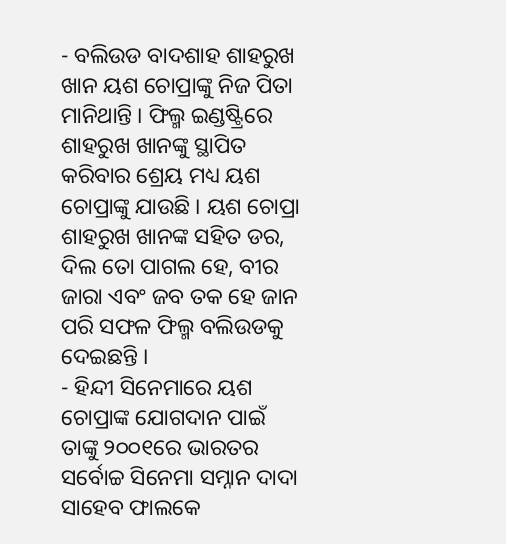- ବଲିଉଡ ବାଦଶାହ ଶାହରୁଖ ଖାନ ୟଶ ଚୋପ୍ରାଙ୍କୁ ନିଜ ପିତା ମାନିଥାନ୍ତି । ଫିଲ୍ମ ଇଣ୍ଡଷ୍ଟ୍ରିରେ ଶାହରୁଖ ଖାନଙ୍କୁ ସ୍ଥାପିତ କରିବାର ଶ୍ରେୟ ମଧ୍ୟ ୟଶ ଚୋପ୍ରାଙ୍କୁ ଯାଉଛି । ୟଶ ଚୋପ୍ରା ଶାହରୁଖ ଖାନଙ୍କ ସହିତ ଡର, ଦିଲ ତୋ ପାଗଲ ହେ, ବୀର ଜାରା ଏବଂ ଜବ ତକ ହେ ଜାନ ପରି ସଫଳ ଫିଲ୍ମ ବଲିଉଡକୁ ଦେଇଛନ୍ତି ।
- ହିନ୍ଦୀ ସିନେମାରେ ୟଶ ଚୋପ୍ରାଙ୍କ ଯୋଗଦାନ ପାଇଁ ତାଙ୍କୁ ୨୦୦୧ରେ ଭାରତର ସର୍ବୋଚ୍ଚ ସିନେମା ସମ୍ନାନ ଦାଦା ସାହେବ ଫାଲକେ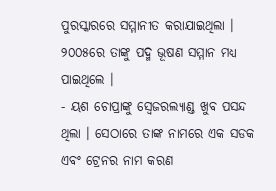ପୁରସ୍କାରରେ ସମ୍ମାନୀତ କରାଯାଇଥିଲା । ୨୦୦୫ରେ ତାଙ୍କୁ ପଦ୍ମ ଭୂଷଣ ସମ୍ମାନ ମଧ୍ୟ ପାଇଥିଲେ ।
- ୟଶ ଚୋପ୍ରାଙ୍କୁ ସ୍ୱେଜରଲ୍ୟାଣ୍ଡ ଖୁବ ପସନ୍ଦ ଥିଲା । ସେଠାରେ ତାଙ୍କ ନାମରେ ଏକ ସଡକ ଏବଂ ଟ୍ରେନର ନାମ କରଣ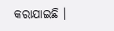କରାଯାଇଛି ।